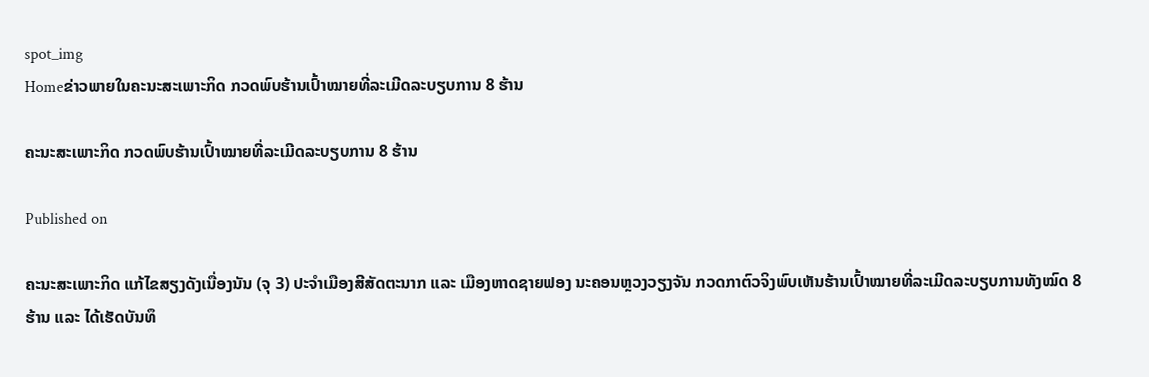spot_img
Homeຂ່າວພາຍໃນຄະນະສະເພາະກິດ ກວດພົບຮ້ານເປົ້າໝາຍທີ່ລະເມີດລະບຽບການ 8 ຮ້ານ

ຄະນະສະເພາະກິດ ກວດພົບຮ້ານເປົ້າໝາຍທີ່ລະເມີດລະບຽບການ 8 ຮ້ານ

Published on

ຄະນະສະເພາະກິດ ແກ້ໄຂສຽງດັງເນື່ອງນັນ (ຈຸ 3) ປະຈຳເມືອງສີສັດຕະນາກ ແລະ ເມືອງຫາດຊາຍຟອງ ນະຄອນຫຼວງວຽງຈັນ ກວດກາຕົວຈິງພົບເຫັນຮ້ານເປົ້າໝາຍທີ່ລະເມີດລະບຽບການທັງໝົດ 8 ຮ້ານ ແລະ ໄດ້ເຮັດບັນທຶ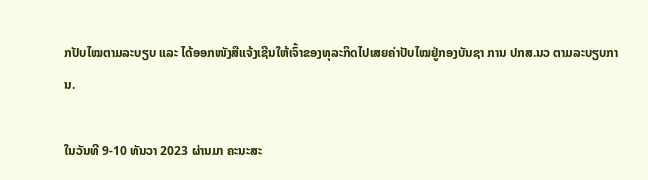ກປັບໄໝຕາມລະບຽບ ແລະ ໄດ້ອອກໜັງສືແຈ້ງເຊີນໃຫ້ເຈົ້າຂອງທຸລະກິດໄປເສຍຄ່າປັບໄໝຢູ່ກອງບັນຊາ ການ ປກສ.ນວ ຕາມລະບຽບການ.

ໃນວັນທີ 9-10 ທັນວາ 2023 ຜ່ານມາ ຄະນະສະ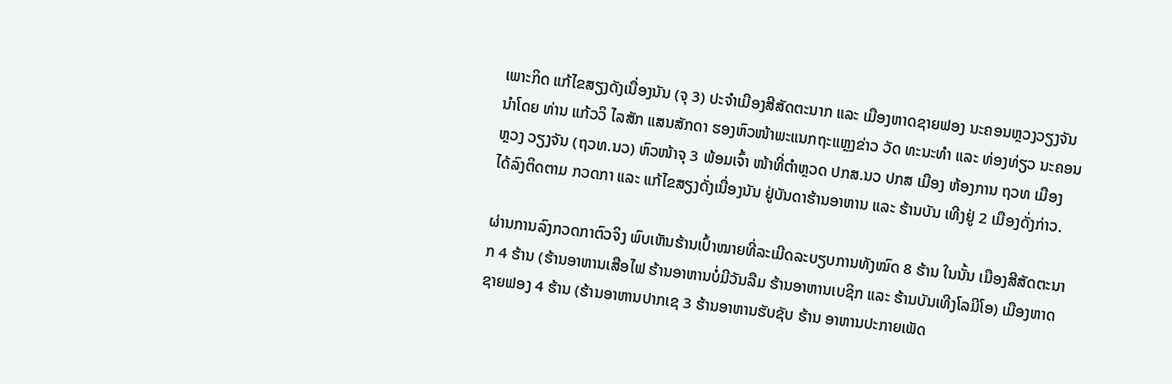ເພາະກິດ ແກ້ໄຂສຽງດັງເນື່ອງນັນ (ຈຸ 3) ປະຈຳເມືອງສີສັດຕະນາກ ແລະ ເມືອງຫາດຊາຍຟອງ ນະຄອນຫຼວງວຽງຈັນ ນຳໂດຍ ທ່ານ ແກ້ວວິ ໄລສັກ ແສນສັກດາ ຮອງຫົວໜ້າພະແນກຖະແຫຼງຂ່າວ ວັດ ທະນະທຳ ແລະ ທ່ອງທ່ຽວ ນະຄອນຫຼວງ ວຽງຈັນ (ຖວທ.ນວ) ຫົວໜ້າຈຸ 3 ພ້ອມເຈົ້າ ໜ້າທີ່ຕຳຫຼວດ ປກສ.ນວ ປກສ ເມືອງ ຫ້ອງການ ຖວທ ເມືອງ ໄດ້ລົງຕິດຕາມ ກວດກາ ແລະ ແກ້ໄຂສຽງດັ່ງເນື່ອງນັນ ຢູ່ບັນດາຮ້ານອາຫານ ແລະ ຮ້ານບັນ ເທີງຢູ່ 2 ເມືອງດັ່ງກ່າວ.

ຜ່ານການລົງກວດກາຕົວຈິງ ພົບເຫັນຮ້ານເປົ້າໝາຍທີ່ລະເມີດລະບຽບການທັງໝົດ 8 ຮ້ານ ໃນນັ້ນ ເມືອງສີສັດຕະນາກ 4 ຮ້ານ (ຮ້ານອາຫານເສືອໄຟ ຮ້ານອາຫານບໍ່ມີວັນລືມ ຮ້ານອາຫານເບຊິກ ແລະ ຮ້ານບັນເທີງໂລມີໂອ) ເມືອງຫາດຊາຍຟອງ 4 ຮ້ານ (ຮ້ານອາຫານປາກເຊ 3 ຮ້ານອາຫານຮັບຊັບ ຮ້ານ ອາຫານປະກາຍເພັດ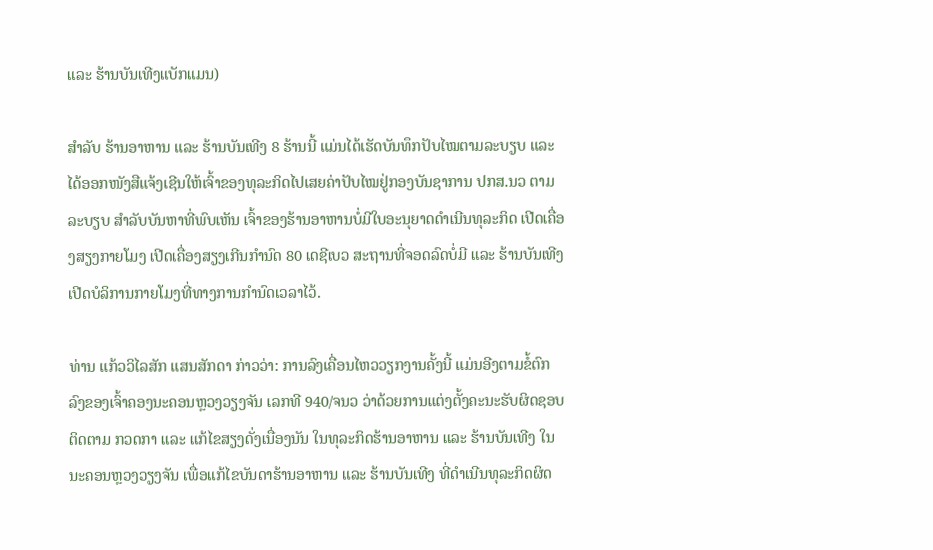ແລະ ຮ້ານບັນເທີງແບັກແມນ)

ສຳລັບ ຮ້ານອາຫານ ແລະ ຮ້ານບັນເທີງ 8 ຮ້ານນີ້ ແມ່ນໄດ້ເຮັດບັນທຶກປັບໄໝຕາມລະບຽບ ແລະ ໄດ້ອອກໜັງສືແຈ້ງເຊີນໃຫ້ເຈົ້າຂອງທຸລະກິດໄປເສຍຄ່າປັບໄໝຢູ່ກອງບັນຊາການ ປກສ.ນວ ຕາມລະບຽບ ສໍາລັບບັນຫາທີ່ພົບເຫັນ ເຈົ້າຂອງຮ້ານອາຫານບໍ່ມີໃບອະນຸຍາດດໍາເນີນທຸລະກິດ ເປີດເຄື່ອງສຽງກາຍໂມງ ເປີດເຄື່ອງສຽງເກີນກໍານົດ 80 ເດຊີເບວ ສະຖານທີ່ຈອດລົດບໍ່ມີ ແລະ ຮ້ານບັນເທີງເປີດບໍລິການກາຍໂມງທີ່ທາງການກຳນົດເວລາໄວ້.

ທ່ານ ແກ້ວວິໄລສັກ ແສນສັກດາ ກ່າວວ່າ: ການລົງເຄື່ອນໄຫວວຽກງານຄັ້ງນີ້ ແມ່ນອີງຕາມຂໍ້ຕົກ ລົງຂອງເຈົ້າຄອງນະຄອນຫຼວງວຽງຈັນ ເລກທີ 940/ຈນວ ວ່າດ້ວຍການແຕ່ງຕັ້ງຄະນະຮັບຜິດຊອບ ຕິດຕາມ ກວດກາ ແລະ ແກ້ໄຂສຽງດັ່ງເນື່ອງນັນ ໃນທຸລະກິດຮ້ານອາຫານ ແລະ ຮ້ານບັນເທີງ ໃນນະຄອນຫຼວງວຽງຈັນ ເພື່ອແກ້ໄຂບັນດາຮ້ານອາຫານ ແລະ ຮ້ານບັນເທີງ ທີ່ດຳເນີນທຸລະກິດຜິດ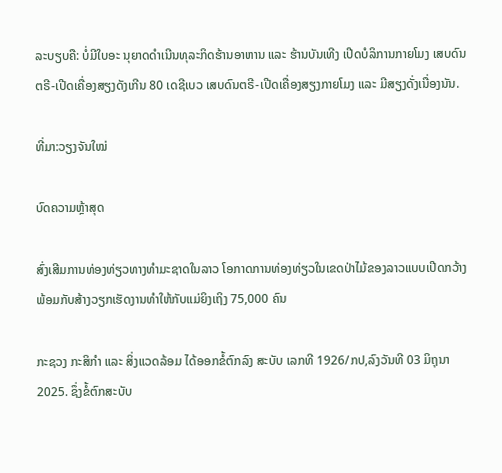ລະບຽບຄື: ບໍ່ມີໃບອະ ນຸຍາດດຳເນີນທຸລະກິດຮ້ານອາຫານ ແລະ ຮ້ານບັນເທີງ ເປີດບໍລິການກາຍໂມງ ເສບດົນຕຣີ-ເປີດເຄື່ອງສຽງດັງເກີນ 80 ເດຊີເບວ ເສບດົນຕຣີ-ເປີດເຄື່ອງສຽງກາຍໂມງ ແລະ ມີສຽງດັ່ງເນື່ອງນັນ.

ທີ່ມາ:ວຽງຈັນໃໝ່

ບົດຄວາມຫຼ້າສຸດ

ສົ່ງເສີມການທ່ອງທ່ຽວທາງທຳມະຊາດໃນລາວ ໂອກາດການທ່ອງທ່ຽວໃນເຂດປ່າໄມ້ຂອງລາວແບບເປີດກວ້າງ ພ້ອມກັບສ້າງວຽກເຮັດງານທຳໃຫ້ກັບແມ່ຍິງເຖິງ 75,000 ຄົນ

ກະຊວງ ກະສິກໍາ ແລະ ສິ່ງແວດລ້ອມ ໄດ້ອອກຂໍ້ຕົກລົງ ສະບັບ ເລກທີ 1926/ກປ,ລົງວັນທີ 03 ມິຖຸນາ 2025. ຊຶ່ງຂໍ້ຕົກສະບັບ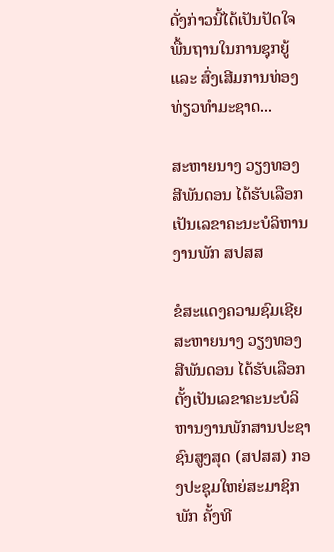ດັ່ງກ່າວນີ້ໄດ້ເປັນປັດໃຈພື້ນຖານໃນການຊຸກຍູ້ ແລະ ສົ່ງເສີມການທ່ອງທ່ຽວທຳມະຊາດ...

ສະຫາຍນາງ ວຽງທອງ ສີພັນດອນ ໄດ້ຮັບເລືອກເປັນເລຂາຄະນະບໍລິຫານງານພັກ ສປສສ

ຂໍສະແດງຄວາມຊົມເຊີຍ ສະຫາຍນາງ ວຽງທອງ ສີພັນດອນ ໄດ້ຮັບເລືອກຕັ້ງເປັນເລຂາຄະນະບໍລິຫານງານພັກສານປະຊາຊົນສູງສຸດ (ສປສສ) ກອງປະຊຸມໃຫຍ່ສະມາຊິກພັກ ຄັ້ງທີ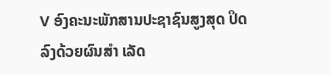V ອົງຄະນະພັກສານປະຊາຊົນສູງສຸດ ປິດລົງດ້ວຍຜົນສຳ ເລັດ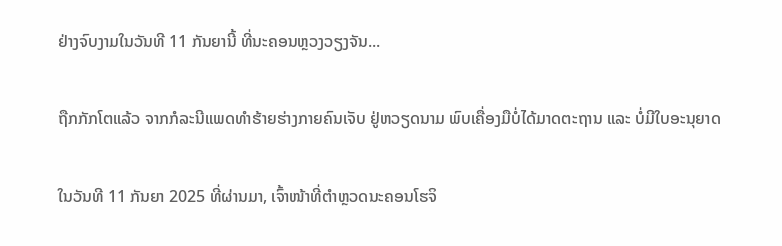ຢ່າງຈົບງາມໃນວັນທີ 11 ກັນຍານີ້ ທີ່ນະຄອນຫຼວງວຽງຈັນ...

ຖືກກັກໂຕແລ້ວ ຈາກກໍລະນີແພດທຳຮ້າຍຮ່າງກາຍຄົນເຈັບ ຢູ່ຫວຽດນາມ ພົບເຄື່ອງມືບໍ່ໄດ້ມາດຕະຖານ ແລະ ບໍ່ມີໃບອະນຸຍາດ

ໃນວັນທີ 11 ກັນຍາ 2025 ທີ່ຜ່ານມາ, ເຈົ້າໜ້າທີ່ຕຳຫຼວດນະຄອນໂຮຈິ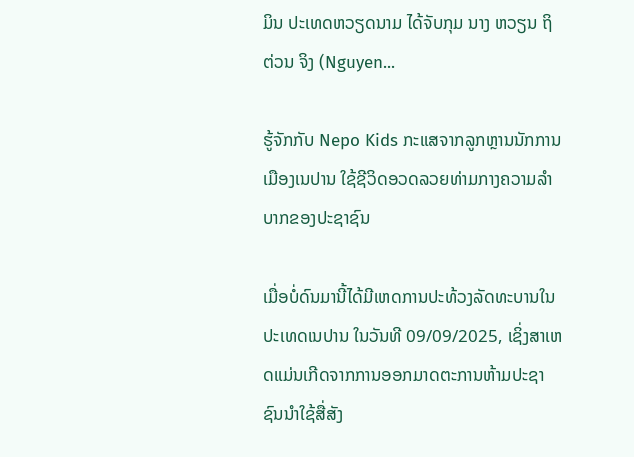ມິນ ປະເທດຫວຽດນາມ ໄດ້ຈັບກຸມ ນາງ ຫວຽນ ຖິ ຕ່ວນ ຈິງ (Nguyen...

ຮູ້ຈັກກັບ Nepo Kids ກະແສຈາກລູກຫຼານນັກການເມືອງເນປານ ໃຊ້ຊີວິດອວດລວຍທ່າມກາງຄວາມລຳບາກຂອງປະຊາຊົນ

ເມື່ອບໍ່ດົນມານີ້ໄດ້ມີເຫດການປະທ້ວງລັດທະບານໃນປະເທດເນປານ ໃນວັນທີ 09/09/2025, ເຊິ່ງສາເຫດແມ່ນເກີດຈາກການອອກມາດຕະການຫ້າມປະຊາຊົນນໍາໃຊ້ສື່ສັງ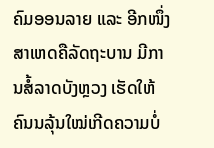ຄົມອອນລາຍ ແລະ ອີກໜຶ່ງສາເຫດຄືລັດຖະບານ ມີການສໍ້ລາດບັງຫຼວງ ເຮັດໃຫ້ຄົນນລຸ້ນໃໝ່ເກີດຄວາມບໍ່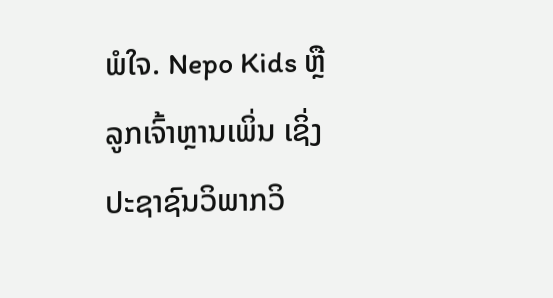ພໍໃຈ. Nepo Kids ຫຼື ລູກເຈົ້າຫຼານເພິ່ນ ເຊິ່ງປະຊາຊົນວິພາກວິ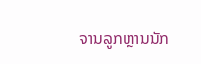ຈານລູກຫຼານນັກ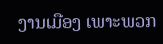ງານເມືອງ ເພາະພວກ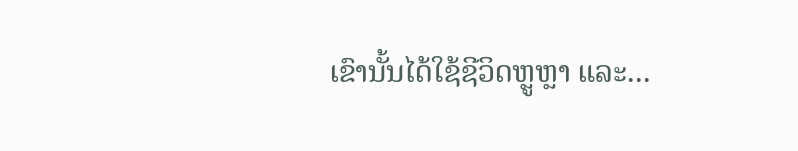ເຂົານັ້ນໄດ້ໃຊ້ຊີວິດຫຼູຫຼາ ແລະ...